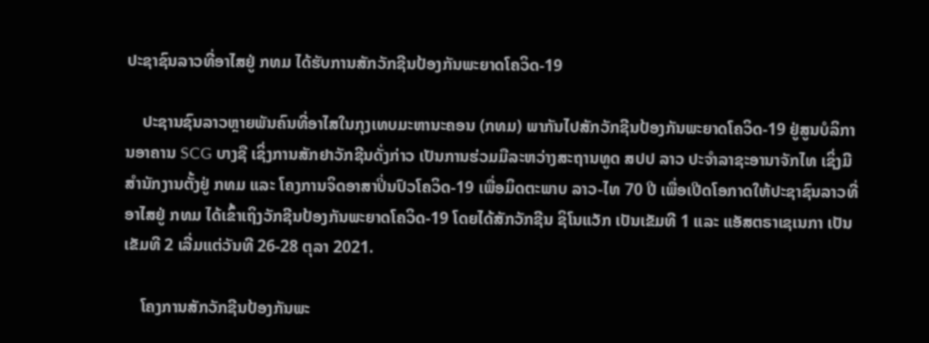ປະຊາຊົນລາວທີ່ອາໄສຢູ່ ກທມ ໄດ້ຮັບການສັກວັກຊີນປ້ອງກັນພະຍາດໂຄວິດ-19

    ປະຊານຊົນລາວຫຼາຍພັນຄົນທີ່ອາໄສໃນກຸງເທບມະຫານະຄອນ (ກທມ) ພາກັນໄປສັກວັກຊີນປ້ອງກັນພະຍາດໂຄວິດ-19 ຢູ່ສູນບໍລິການອາຄານ SCG ບາງຊື ເຊິ່ງການສັກຢາວັກຊີນດັ່ງກ່າວ ເປັນການຮ່ວມມືລະຫວ່າງສະຖານທູດ ສປປ ລາວ ປະຈໍາລາຊະອານາຈັກໄທ ເຊິ່ງມີສໍານັກງານຕັ້ງຢູ່ ກທມ ແລະ ໂຄງການຈິດອາສາປິ່ນປົວໂຄວິດ-19 ເພື່ອມິດຕະພາບ ລາວ-ໄທ 70 ປີ ເພື່ອເປີດໂອກາດໃຫ້ປະຊາຊົນລາວທີ່ອາໄສຢູ່ ກທມ ໄດ້ເຂົ້າເຖິງວັກຊີນປ້ອງກັນພະຍາດໂຄວິດ-19 ໂດຍໄດ້ສັກວັກຊີນ ຊິໂນແວັກ ເປັນເຂັມທີ 1 ແລະ ແອັສຕຣາເຊເນກາ ເປັນເຂັມທີ 2 ເລີ່ມແຕ່ວັນທີ 26-28 ຕຸລາ 2021.

    ໂຄງການສັກວັກຊີນປ້ອງກັນພະ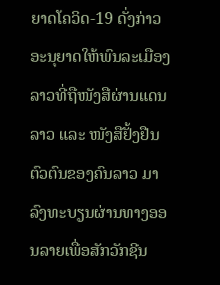ຍາດໂຄວິດ-19 ດັ່ງກ່າວ ອະນຸຍາດໃຫ້ພົນລະເມືອງລາວທີ່ຖືໜັງສືຜ່ານແດນລາວ ແລະ ໜັງສືຢັ້ງຢືນຕົວຕົນຂອງຄົນລາວ ມາລົງທະບຽນຜ່ານທາງອອນລາຍເພື່ອສັກວັກຊີນ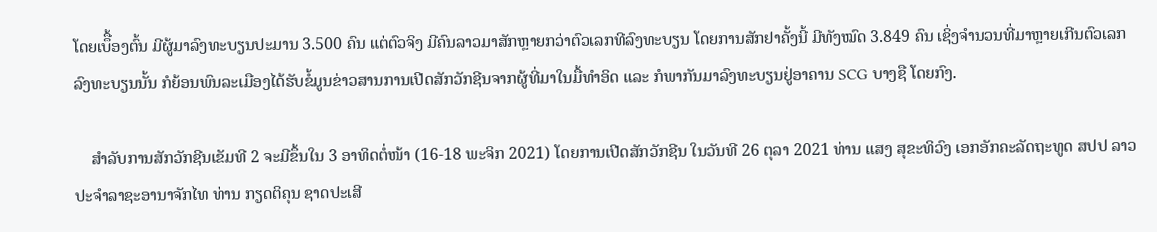ໂດຍເບຶື້ອງຕົ້ນ ມີຜູ້ມາລົງທະບຽນປະມານ 3.500 ຄົນ ແຕ່ຕົວຈິງ ມີຄົນລາວມາສັກຫຼາຍກວ່າຕົວເລກທີລົງທະບຽນ ໂດຍການສັກຢາຄັ້ງນີ້ ມີທັງໝົດ 3.849 ຄົນ ເຊິ່ງຈໍານວນທີ່ມາຫຼາຍເກີນຕົວເລກລົງທະບຽນນັ້ນ ກໍຍ້ອນພົນລະເມືອງໄດ້ຮັບຂໍ້ມູນຂ່າວສານການເປີດສັກວັກຊີນຈາກຜູ້ທີ່ມາໃນມື້ທໍາອິດ ແລະ ກໍພາກັນມາລົງທະບຽນຢູ່ອາຄານ SCG ບາງຊື ໂດຍກົງ.

    ສໍາລັບການສັກວັກຊີນເຂັມທີ 2 ຈະມີຂຶ້ນໃນ 3 ອາທິດຕໍ່ໜ້າ (16-18 ພະຈິກ 2021) ໂດຍການເປີດສັກວັກຊີນ ໃນວັນທີ 26 ຕຸລາ 2021 ທ່ານ ແສງ ສຸຂະທິວົງ ເອກອັກຄະລັດຖະທູດ ສປປ ລາວ ປະຈຳລາຊະອານາຈັກໄທ ທ່ານ ກຽດຕິຄຸນ ຊາດປະເສີ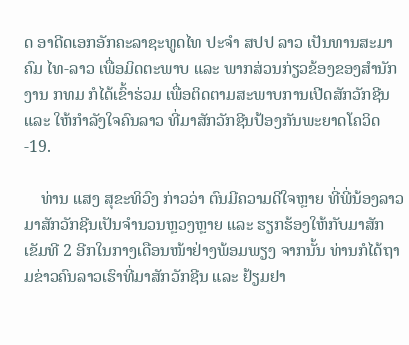ດ ອາດີດເອກອັກຄະລາຊະທູດໄທ ປະຈໍາ ສປປ ລາວ ເປັນທານສະມາຄົມ ໄທ-ລາວ ເພື່ອມິດຕະພາບ ແລະ ພາກສ່ວນກ່ຽວຂ້ອງຂອງສຳນັກງານ ກທມ ກໍໄດ້ເຂົ້າຮ່ວມ ເພື່ອຕິດຕາມສະພາບການເປີດສັກວັກຊີນ ແລະ ໃຫ້ກໍາລັງໃຈຄົນລາວ ທີ່ມາສັກວັກຊີນປ້ອງກັນພະຍາດໂຄວິດ-19.

    ທ່ານ ແສງ ສຸຂະທິວົງ ກ່າວວ່າ ຕົນມີຄວາມດີໃຈຫຼາຍ ທີ່ພີ່ນ້ອງລາວມາສັກວັກຊີນເປັນຈໍານວນຫຼວງຫຼາຍ ແລະ ຮຽກຮ້ອງໃຫ້ກັບມາສັກເຂັມທີ 2 ອີກໃນກາງເດືອນໜ້າຢ່າງພ້ອມພຽງ ຈາກນັ້ນ ທ່ານກໍໄດ້ຖາມຂ່າວຄົນລາວເຮົາທີ່ມາສັກວັກຊີນ ແລະ ຢ້ຽມຢາ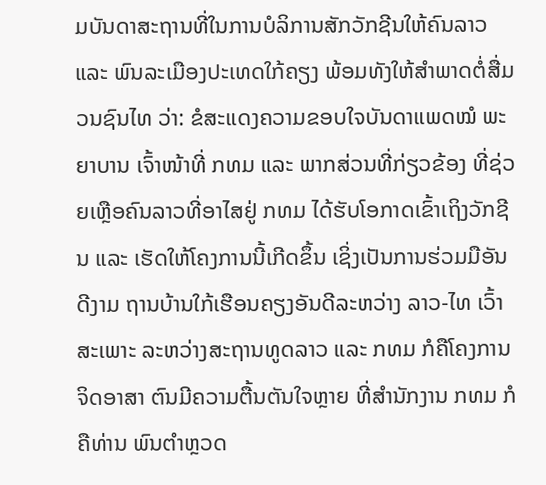ມບັນດາສະຖານທີ່ໃນການບໍລິການສັກວັກຊີນໃຫ້ຄົນລາວ ແລະ ພົນລະເມືອງປະເທດໃກ້ຄຽງ ພ້ອມທັງໃຫ້ສໍາພາດຕໍ່ສື່ມວນຊົນໄທ ວ່າ: ຂໍສະແດງຄວາມຂອບໃຈບັນດາແພດໝໍ ພະຍາບານ ເຈົ້າໜ້າທີ່ ກທມ ແລະ ພາກສ່ວນທີ່ກ່ຽວຂ້ອງ ທີ່ຊ່ວຍເຫຼືອຄົນລາວທີ່ອາໄສຢູ່ ກທມ ໄດ້ຮັບໂອກາດເຂົ້າເຖິງວັກຊີນ ແລະ ເຮັດໃຫ້ໂຄງການນີ້ເກີດຂຶ້ນ ເຊິ່ງເປັນການຮ່ວມມືອັນດີງາມ ຖານບ້ານໃກ້ເຮືອນຄຽງອັນດີລະຫວ່າງ ລາວ-ໄທ ເວົ້າສະເພາະ ລະຫວ່າງສະຖານທູດລາວ ແລະ ກທມ ກໍຄືໂຄງການຈິດອາສາ ຕົນມີຄວາມຕື້ນຕັນໃຈຫຼາຍ ທີ່ສໍານັກງານ ກທມ ກໍຄືທ່ານ ພົນຕໍາຫຼວດ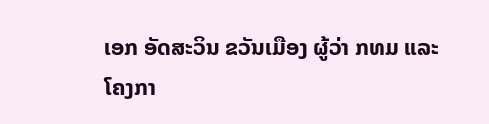ເອກ ອັດສະວິນ ຂວັນເມືອງ ຜູ້ວ່າ ກທມ ແລະ ໂຄງກາ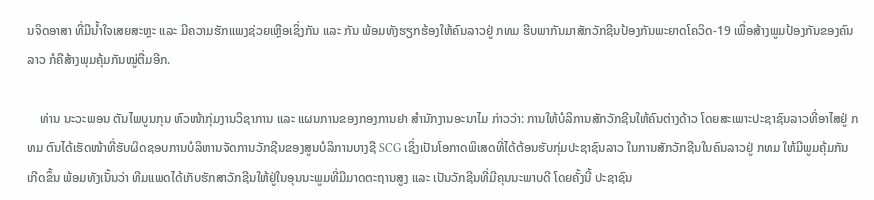ນຈິດອາສາ ທີ່ມີນໍ້າໃຈເສຍສະຫຼະ ແລະ ມີຄວາມຮັກແພງຊ່ວຍເຫຼືອເຊິ່ງກັນ ແລະ ກັນ ພ້ອມທັງຮຽກຮ້ອງໃຫ້ຄົນລາວຢູ່ ກທມ ຮີບພາກັນມາສັກວັກຊີນປ້ອງກັນພະຍາດໂຄວິດ-19 ເພື່ອສ້າງພູມປ້ອງກັນຂອງຄົນລາວ ກໍຄືສ້າງພຸມຄຸ້ມກັນໝູ່ຕື່ມອີກ.

    ທ່ານ ນະວະພອນ ຕັນໄພບູນກຸນ ຫົວໜ້າກຸ່ມງານວິຊາການ ແລະ ແຜນການຂອງກອງການຢາ ສໍານັກງານອະນາໄມ ກ່າວວ່າ: ການໃຫ້ບໍລິການສັກວັກຊີນໃຫ້ຄົນຕ່າງດ້າວ ໂດຍສະເພາະປະຊາຊົນລາວທີ່ອາໄສຢູ່ ກທມ ຕົນໄດ້ເຮັດໜ້າທີ່ຮັບຜິດຊອບການບໍລິຫານຈັດການວັກຊີນຂອງສູນບໍລິການບາງຊື SCG ເຊິ່ງເປັນໂອກາດພິເສດທີ່ໄດ້ຕ້ອນຮັບກຸ່ມປະຊາຊົນລາວ ໃນການສັກວັກຊີນໃນຄົນລາວຢູ່ ກທມ ໃຫ້ມີພູມຄຸ້ມກັນເກີດຂຶ້ນ ພ້ອມທັງເນັ້ນວ່າ ທີມແພດໄດ້ເກັບຮັກສາວັກຊີນໃຫ້ຢູ່ໃນອຸນນະພູມທີ່ມີມາດຕະຖານສູງ ແລະ ເປັນວັກຊີນທີ່ມີຄຸນນະພາບດີ ໂດຍຄັ້ງນີ້ ປະຊາຊົນ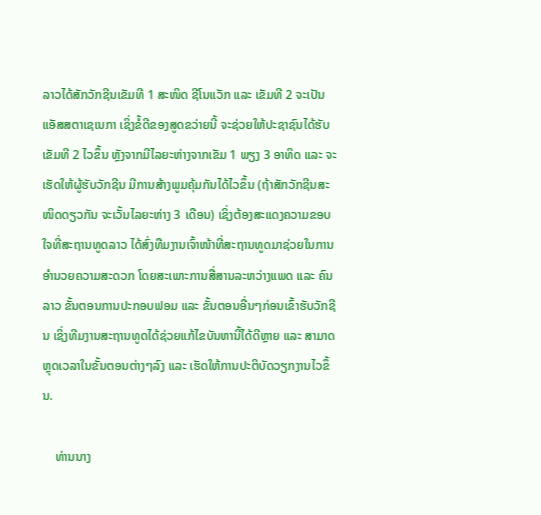ລາວໄດ້ສັກວັກຊີນເຂັມທີ 1 ສະໜິດ ຊີໂນແວັກ ແລະ ເຂັມທີ 2 ຈະເປັນແອັສສຕາເຊເນກາ ເຊິ່ງຂໍ້ດີຂອງສູດຂວ່າຍນີ້ ຈະຊ່ວຍໃຫ້ປະຊາຊົນໄດ້ຮັບເຂັມທີ 2 ໄວຂຶ້ນ ຫຼັງຈາກມີໄລຍະຫ່າງຈາກເຂັມ 1 ພຽງ 3 ອາທິດ ແລະ ຈະເຮັດໃຫ້ຜູ້ຮັບວັກຊີນ ມີການສ້າງພູມຄຸ້ມກັນໄດ້ໄວຂຶ້ນ (ຖ້າສັກວັກຊີນສະໜິດດຽວກັນ ຈະເວັ້ນໄລຍະຫ່າງ 3 ເດືອນ) ເຊິ່ງຕ້ອງສະແດງຄວາມຂອບໃຈທີ່ສະຖານທູດລາວ ໄດ້ສົ່ງທືມງານເຈົ້າໜ້າທີ່ສະຖານທູດມາຊ່ວຍໃນການອໍານວຍຄວາມສະດວກ ໂດຍສະເພາະການສື່ສານລະຫວ່າງແພດ ແລະ ຄົນລາວ ຂັ້ນຕອນການປະກອບຟອມ ແລະ ຂັ້ນຕອນອື່ນໆກ່ອນເຂົ້າຮັບວັກຊີນ ເຊິ່ງທີມງານສະຖານທູດໄດ້ຊ່ວຍແກ້ໄຂບັນຫານີ້ໄດ້ດີຫຼາຍ ແລະ ສາມາດຫຼຸດເວລາໃນຂັ້ນຕອນຕ່າງໆລົງ ແລະ ເຮັດໃຫ້ການປະຕິບັດວຽກງານໄວຂຶ້ນ.

    ທ່ານນາງ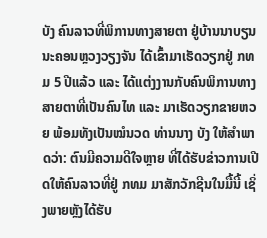ບັງ ຄົນລາວທີ່ພິການທາງສາຍຕາ ຢູ່ບ້ານນາບຽນ ນະຄອນຫຼວງວຽງຈັນ ໄດ້ເຂົ້າມາເຮັດວຽກຢູ່ ກທມ 5 ປີແລ້ວ ແລະ ໄດ້ແຕ່ງງານກັບຄົນພິການທາງສາຍຕາທີ່ເປັນຄົນໄທ ແລະ ມາເຮັດວຽກຂາຍຫວຍ ພ້ອມທັງເປັນໝໍນວດ ທ່ານນາງ ບັງ ໃຫ້ສໍາພາດວ່າ: ຕົນມີຄວາມດີໃຈຫຼາຍ ທີ່ໄດ້ຮັບຂ່າວການເປີດໃຫ້ຄົນລາວທີ່ຢູ່ ກທມ ມາສັກວັກຊີນໃນມື້ນີ້ ເຊິ່ງພາຍຫຼັງໄດ້ຮັບ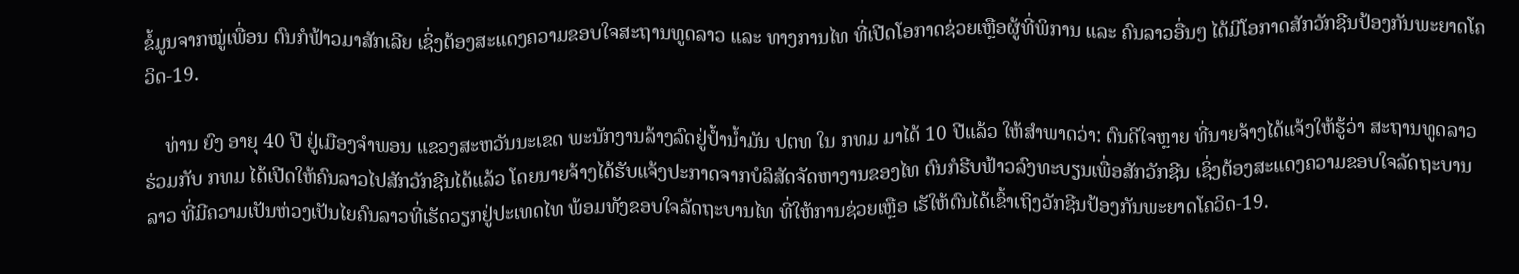ຂໍ້ມູນຈາກໝູ່ເພື່ອນ ຕົນກໍຟ້າວມາສັກເລີຍ ເຊິ່ງຕ້ອງສະແດງຄວາມຂອບໃຈສະຖານທູດລາວ ແລະ ທາງການໄທ ທີ່ເປີດໂອກາດຊ່ວຍເຫຼືອຜູ້ທີ່ພິການ ແລະ ຄົນລາວອື່ນໆ ໄດ້ມີໂອກາດສັກວັກຊີນປ້ອງກັນພະຍາດໂຄວິດ-19.

    ທ່ານ ຍົງ ອາຍຸ 40 ປີ ຢູ່ເມືອງຈຳພອນ ແຂວງສະຫວັນນະເຂດ ພະນັກງານລ້າງລົດຢູ່ປໍ້ານໍ້າມັນ ປຕທ ໃນ ກທມ ມາໄດ້ 10 ປີແລ້ວ ໃຫ້ສໍາພາດວ່າ: ຕົນດີໃຈຫຼາຍ ທີ່ນາຍຈ້າງໄດ້ແຈ້ງໃຫ້ຮູ້ວ່າ ສະຖານທູດລາວ ຮ່ວມກັບ ກທມ ໄດ້ເປີດໃຫ້ຄົນລາວໄປສັກວັກຊີນໄດ້ແລ້ວ ໂດຍນາຍຈ້າງໄດ້ຮັບແຈ້ງປະກາດຈາກບໍລິສັດຈັດຫາງານຂອງໄທ ຕົນກໍຮີບຟ້າວລົງທະບຽນເພື່ອສັກວັກຊີນ ເຊິ່ງຕ້ອງສະແດງຄວາມຂອບໃຈລັດຖະບານລາວ ທີ່ມີຄວາມເປັນຫ່ວງເປັນໄຍຄົນລາວທີ່ເຮັດວຽກຢູ່ປະເທດໄທ ພ້ອມທັງຂອບໃຈລັດຖະບານໄທ ທີ່ໃຫ້ການຊ່ວຍເຫຼືອ ເຮັໃຫ້ຕົນໄດ້ເຂົ້າເຖິງວັກຊີນປ້ອງກັນພະຍາດໂຄວິດ-19.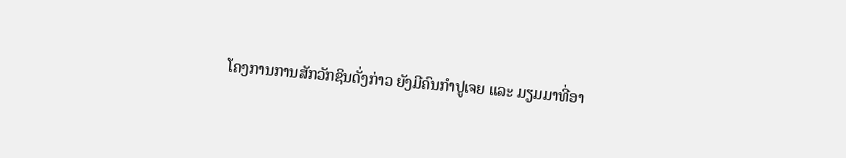ໂຄງການການສັກວັກຊິນດັ່ງກ່າວ ຍັງມີຄົນກຳປູເຈຍ ແລະ ມຽມມາທີ່ອາ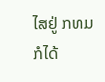ໄສຢູ່ ກທມ ກໍໄດ້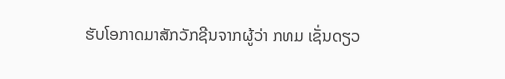ຮັບໂອກາດມາສັກວັກຊີນຈາກຜູ້ວ່າ ກທມ ເຊັ່ນດຽວ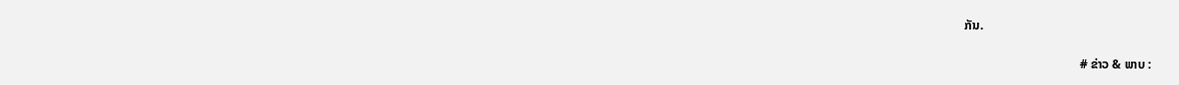ກັນ.

                                     # ຂ່າວ & ພາບ :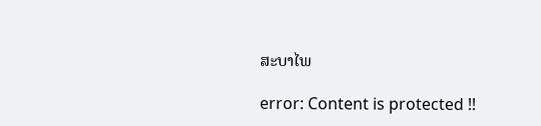ສະບາໄພ

error: Content is protected !!